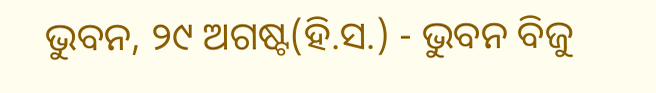ଭୁବନ, ୨୯ ଅଗଷ୍ଟ(ହି.ସ.) - ଭୁବନ ବିଜୁ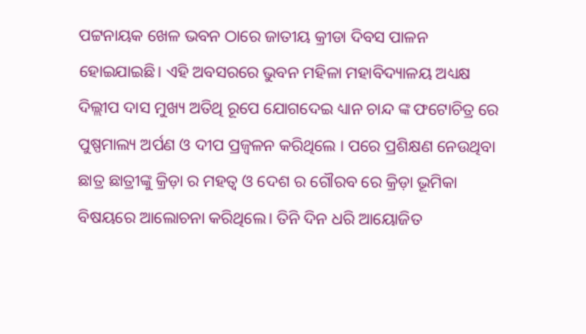ପଟ୍ଟନାୟକ ଖେଳ ଭବନ ଠାରେ ଜାତୀୟ କ୍ରୀଡା ଦିବସ ପାଳନ ହୋଇଯାଇଛି। ଏହି ଅବସରରେ ଭୁବନ ମହିଳା ମହାବିଦ୍ୟାଳୟ ଅଧ୍ୟକ୍ଷ ଦିଲ୍ଲୀପ ଦାସ ମୁଖ୍ୟ ଅତିଥି ରୂପେ ଯୋଗଦେଇ ଧ୍ୟାନ ଚାନ୍ଦ ଙ୍କ ଫଟୋଚିତ୍ର ରେ ପୁଷ୍ପମାଲ୍ୟ ଅର୍ପଣ ଓ ଦୀପ ପ୍ରଜ୍ୱଳନ କରିଥିଲେ । ପରେ ପ୍ରଶିକ୍ଷଣ ନେଉଥିବା ଛାତ୍ର ଛାତ୍ରୀଙ୍କୁ କ୍ରିଡ଼ା ର ମହତ୍ୱ ଓ ଦେଶ ର ଗୌରବ ରେ କ୍ରିଡ଼ା ଭୂମିକା ବିଷୟରେ ଆଲୋଚନା କରିଥିଲେ। ତିନି ଦିନ ଧରି ଆୟୋଜିତ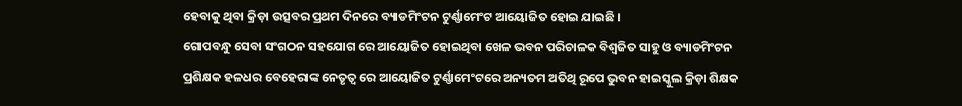ହେବାକୁ ଥିବା କ୍ରିଡ଼ା ଉତ୍ସବର ପ୍ରଥମ ଦିନରେ ବ୍ୟାଡମିଂଟନ ଟୁର୍ଣ୍ଣାମେଂଟ ଆୟୋଜିତ ହୋଇ ଯାଇଛି ।
ଗୋପବନ୍ଧୁ ସେବା ସଂଗଠନ ସହଯୋଗ ରେ ଆୟୋଜିତ ହୋଇଥିବା ଖେଳ ଭବନ ପରିଚାଳକ ବିଶ୍ୱଜିତ ସାହୁ ଓ ବ୍ୟାଡମିଂଟନ ପ୍ରଶିକ୍ଷକ ହଳଧର ବେହେରାଙ୍କ ନେତୃତ୍ୱ ରେ ଆୟୋଜିତ ଟୁର୍ଣ୍ଣାମେଂଟରେ ଅନ୍ୟତମ ଅତିଥି ରୂପେ ଭୁବନ ହାଇସ୍କୁଲ କ୍ରିଡ଼ା ଶିକ୍ଷକ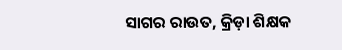ସାଗର ରାଉତ, କ୍ରିଡ଼ା ଶିକ୍ଷକ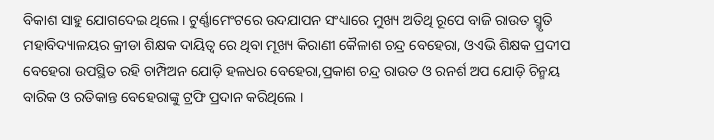ବିକାଶ ସାହୁ ଯୋଗଦେଇ ଥିଲେ। ଟୁର୍ଣ୍ଣାମେଂଟରେ ଉଦଯାପନ ସଂଧ୍ୟାରେ ମୁଖ୍ୟ ଅତିଥି ରୂପେ ବାଜି ରାଉତ ସ୍ମୃତି ମହାବିଦ୍ୟାଳୟର କ୍ରୀଡା ଶିକ୍ଷକ ଦାୟିତ୍ୱ ରେ ଥିବା ମୂଖ୍ୟ କିରାଣୀ କୈଳାଶ ଚନ୍ଦ୍ର ବେହେରା, ଓଏଭି ଶିକ୍ଷକ ପ୍ରଦୀପ ବେହେରା ଉପସ୍ଥିତ ରହି ଚାମ୍ପିଅନ ଯୋଡ଼ି ହଳଧର ବେହେରା,ପ୍ରକାଶ ଚନ୍ଦ୍ର ରାଉତ ଓ ରନର୍ଶ ଅପ ଯୋଡ଼ି ଚିନ୍ମୟ ବାରିକ ଓ ରତିକାନ୍ତ ବେହେରାଙ୍କୁ ଟ୍ରଫି ପ୍ରଦାନ କରିଥିଲେ ।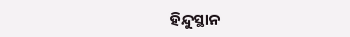ହିନ୍ଦୁସ୍ଥାନ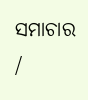ସମାଚାର /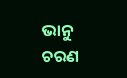ଭାନୁ ଚରଣ